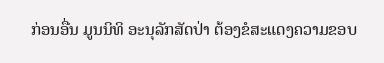ກ່ອນອື່ນ ມູນນິທິ ອະນຸລັກສັດປ່າ ຕ້ອງຂໍສະແດງຄວາມຂອບ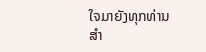ໃຈມາຍັງທຸກທ່ານສຳ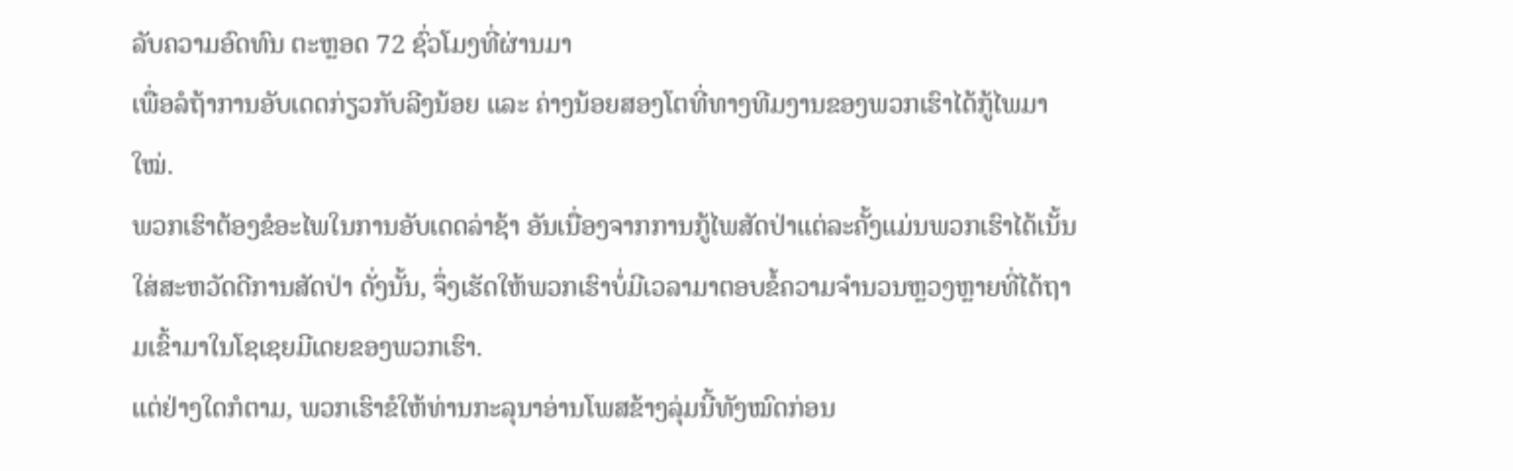ລັບຄວາມອົດທົນ ຕະຫຼອດ 72 ຊົ່ວໂມງທີ່ຜ່ານມາ
ເພື່ອລໍຖ້າການອັບເດດກ່ຽວກັບລີງນ້ອຍ ແລະ ຄ່າງນ້ອຍສອງໂຕທີ່ທາງທີມງານຂອງພວກເຮົາໄດ້ກູ້ໄພມາໃໝ່.
ພວກເຮົາຕ້ອງຂໍອະໄພໃນການອັບເດດລ່າຊ້າ ອັນເນື່ອງຈາກການກູ້ໄພສັດປ່າແຕ່ລະຄັ້ງແມ່ນພວກເຮົາໄດ້ເນັ້ນໃສ່ສະຫວັດດີການສັດປ່າ ດັ່ງນັ້ນ, ຈຶ່ງເຮັດໃຫ້ພວກເຮົາບໍ່ມີເວລາມາຕອບຂໍ້ຄວາມຈຳນວນຫຼວງຫຼາຍທີ່ໄດ້ຖາມເຂົ້າມາໃນໂຊເຊຍມີເດຍຂອງພວກເຮົາ.
ແຕ່ຢ່າງໃດກໍຕາມ, ພວກເຮົາຂໍໃຫ້ທ່ານກະລຸນາອ່ານໂພສຂ້າງລຸ່ມນີ້ທັງໝົດກ່ອນ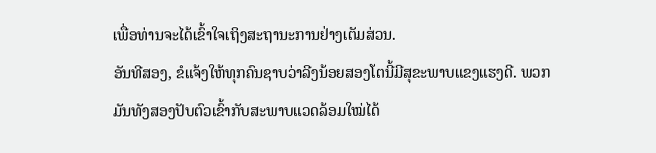ເພື່ອທ່ານຈະໄດ້ເຂົ້າໃຈເຖິງສະຖານະການຢ່າງເຕັມສ່ວນ.
ອັນທີສອງ, ຂໍແຈ້ງໃຫ້ທຸກຄົນຊາບວ່າລີງນ້ອຍສອງໂຕນີ້ມີສຸຂະພາບແຂງແຮງດີ. ພວກມັນທັງສອງປັບຕົວເຂົ້າກັບສະພາບແວດລ້ອມໃໝ່ໄດ້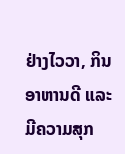ຢ່າງໄວວາ, ກິນອາຫານດີ ແລະ ມີຄວາມສຸກ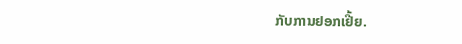ກັບການຢອກເຢີ້ຍ.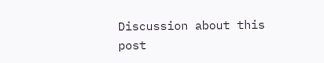Discussion about this post